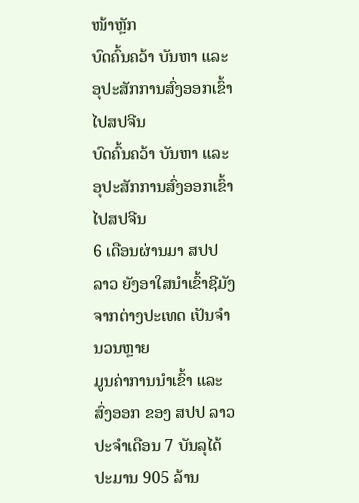ໜ້າຫຼັກ
ບົດຄົ້ນຄວ້າ ບັນຫາ ແລະ ອຸປະສັກການສົ່ງອອກເຂົ້າໄປສປຈີນ
ບົດຄົ້ນຄວ້າ ບັນຫາ ແລະ ອຸປະສັກການສົ່ງອອກເຂົ້າໄປສປຈີນ
6 ເດືອນຜ່ານມາ ສປປ ລາວ ຍັງອາໃສນໍາເຂົ້າຊີມັງຈາກຕ່າງປະເທດ ເປັນຈຳນວນຫຼາຍ
ມູນຄ່າການນໍາເຂົ້າ ແລະ ສົ່ງອອກ ຂອງ ສປປ ລາວ ປະຈໍາເດືອນ 7 ບັນລຸໄດ້ປະມານ 905 ລ້ານ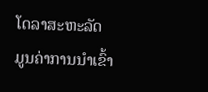ໂດລາສະຫະລັດ
ມູນຄ່າການນໍາເຂົ້າ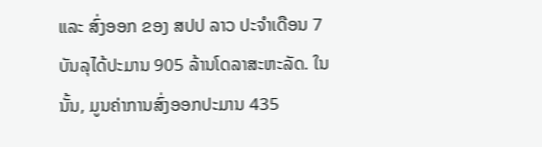ແລະ ສົ່ງອອກ ຂອງ ສປປ ລາວ ປະຈໍາເດືອນ 7 ບັນລຸໄດ້ປະມານ 905 ລ້ານໂດລາສະຫະລັດ. ໃນນັ້ນ, ມູນຄ່າການສົ່ງອອກປະມານ 435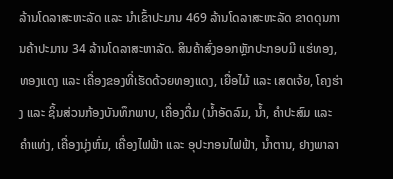ລ້ານໂດລາສະຫະລັດ ແລະ ນໍາເຂົ້າປະມານ 469 ລ້ານໂດລາສະຫະລັດ ຂາດດຸນການຄ້າປະມານ 34 ລ້ານໂດລາສະຫາລັດ. ສິນຄ້າສົ່ງອອກຫຼັກປະກອບມີ ແຮ່ທອງ, ທອງແດງ ແລະ ເຄື່ອງຂອງທີ່ເຮັດດ້ວຍທອງແດງ, ເຍື່ອໄມ້ ແລະ ເສດເຈ້ຍ, ໂຄງຮ່າງ ແລະ ຊິ້ນສ່ວນກ້ອງບັນທຶກພາບ, ເຄື່ອງດື່ມ (ນໍ້າອັດລົມ, ນໍ້າ, ຄໍາປະສົມ ແລະ ຄໍາແທ່ງ, ເຄື່ອງນຸ່ງຫົ່ມ, ເຄື່ອງໄຟຟ້າ ແລະ ອຸປະກອນໄຟຟ້າ, ນໍ້າຕານ, ຢາງພາລາ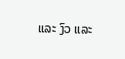ແລະ ງົວ ແລະ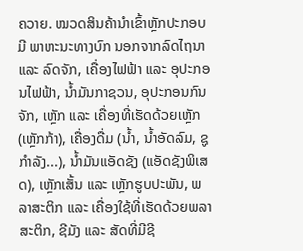ຄວາຍ. ໝວດສິນຄ້ານໍາເຂົ້າຫຼັກປະກອບມີ ພາຫະນະທາງບົກ ນອກຈາກລົດໄຖນາ ແລະ ລົດຈັກ, ເຄື່ອງໄຟຟ້າ ແລະ ອຸປະກອນໄຟຟ້າ, ນໍ້າມັນກາຊວນ, ອຸປະກອນກົນຈັກ, ເຫຼັກ ແລະ ເຄື່ອງທີ່ເຮັດດ້ວຍເຫຼັກ (ເຫຼັກກ້າ), ເຄື່ອງດື່ມ (ນໍ້າ, ນໍ້າອັດລົມ, ຊູກໍາລັງ...), ນ້ຳມັນແອັດຊັງ (ແອັດຊັງພິເສດ), ເຫຼັກເສັ້ນ ແລະ ເຫຼັກຮູບປະພັນ, ພລາສະຕິກ ແລະ ເຄື່ອງໃຊ້ທີ່ເຮັດດ້ວຍພລາສະຕິກ, ຊີມັງ ແລະ ສັດທີ່ມີຊີ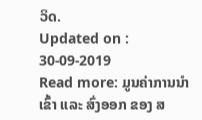ວິດ.
Updated on : 30-09-2019
Read more: ມູນຄ່າການນໍາເຂົ້າ ແລະ ສົ່ງອອກ ຂອງ ສ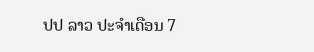ປປ ລາວ ປະຈໍາເດືອນ 7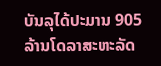ບັນລຸໄດ້ປະມານ 905 ລ້ານໂດລາສະຫະລັດ